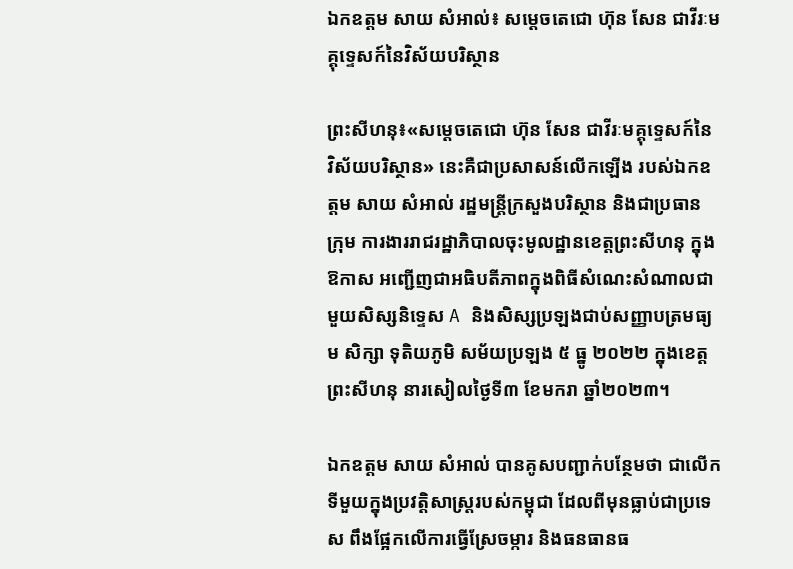ឯកឧត្តម សាយ សំអាល់៖ សម្ដេចតេជោ ហ៊ុន សែន ជាវីរៈមគ្គុទ្ទេសក៍នៃវិស័យបរិស្ថាន

ព្រះសីហនុ៖«សម្ដេចតេជោ ហ៊ុន សែន ជាវីរៈមគ្គុទ្ទេសក៍នៃ វិស័យបរិស្ថាន» នេះគឺជាប្រសាសន៍លើកឡើង របស់ឯកឧត្តម សាយ សំអាល់ រដ្ឋមន្ត្រីក្រសួងបរិស្ថាន និងជាប្រធាន ក្រុម ការងាររាជរដ្ឋាភិបាលចុះមូលដ្ឋានខេត្តព្រះសីហនុ ក្នុង ឱកាស អញ្ជើញជាអធិបតីភាពក្នុងពិធីសំណេះសំណាលជាមួយសិស្សនិទ្ទេស A និងសិស្សប្រឡងជាប់សញ្ញាបត្រមធ្យម សិក្សា ទុតិយភូមិ សម័យប្រឡង ៥ ធ្នូ ២០២២ ក្នុងខេត្តព្រះសីហនុ នារសៀលថ្ងៃទី៣ ខែមករា ឆ្នាំ២០២៣។

ឯកឧត្តម សាយ សំអាល់ បានគូសបញ្ជាក់បន្ថែមថា ជាលើក ទីមួយក្នុងប្រវត្តិសាស្រ្តរបស់កម្ពុជា ដែលពីមុនធ្លាប់ជាប្រទេស ពឹងផ្អែកលើការធ្វើស្រែចម្ការ និងធនធានធ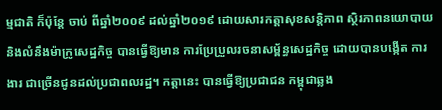ម្មជាតិ ក៏ប៉ុន្តែ ចាប់ ពីឆ្នាំ២០០៩ ដល់ឆ្នាំ២០១៩ ដោយសារកត្តាសុខសន្តិភាព ស្ថិរភាពនយោបាយ និងលំនឹងម៉ាក្រូសេដ្ឋកិច្ច បានធ្វើឱ្យមាន ការប្រែប្រួលរចនាសម្ព័ន្ធសេដ្ឋកិច្ច ដោយបានបង្កើត ការងារ ជាច្រើនជូនដល់ប្រជាពលរដ្ឋ។ កត្តានេះ បានធ្វើឱ្យប្រជាជន កម្ពុជាឆ្លង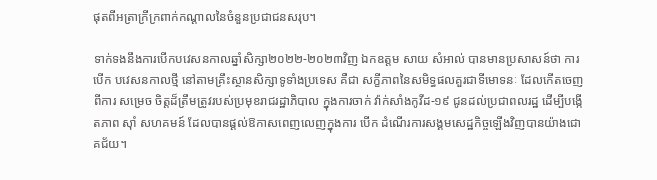ផុតពីអត្រាក្រីក្រពាក់កណ្ដាលនៃចំនួនប្រជាជនសរុប។

ទាក់ទងនឹងការបើកបវេសនកាលឆ្នាំសិក្សា២០២២-២០២៣វិញ ឯកឧត្តម សាយ សំអាល់ បានមានប្រសាសន៍ថា ការបើក បវេសនកាលថ្មី នៅតាមគ្រឹះស្ថានសិក្សាទូទាំងប្រទេស គឺជា សក្ខីភាពនៃសមិទ្ធផលគួរជាទីមោទនៈ ដែលកើតចេញពីការ សម្រេច ចិត្តដ៏ត្រឹមត្រូវរបស់ប្រមុខរាជរដ្ឋាភិបាល ក្នុងការចាក់ វ៉ាក់សាំងកូវីដ-១៩ ជូនដល់ប្រជាពលរដ្ឋ ដើម្បីបង្កើតភាព ស៊ាំ សហគមន៍ ដែលបានផ្ដល់ឱកាសពេញលេញក្នុងការ បើក ដំណើរការសង្គមសេដ្ឋកិច្ចឡើងវិញបានយ៉ាងជោគជ័យ។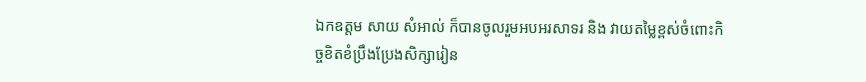ឯកឧត្តម សាយ សំអាល់ ក៏បានចូលរួមអបអរសាទរ និង វាយតម្លៃខ្ពស់ចំពោះកិច្ចខិតខំប្រឹងប្រែងសិក្សារៀន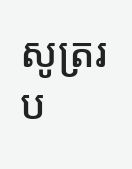សូត្ររប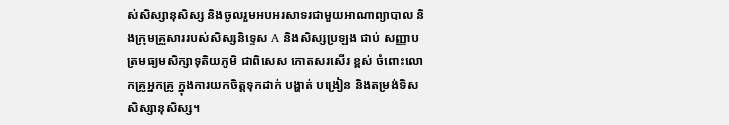ស់សិស្សានុសិស្ស និងចូលរួមអបអរសាទរជាមួយអាណាព្យាបាល និងក្រុមគ្រួសាររបស់សិស្សនិទ្ទេស A និងសិស្សប្រឡង ជាប់ សញ្ញាបត្រមធ្យមសិក្សាទុតិយភូមិ ជាពិសេស កោតសរសើរ ខ្ពស់ ចំពោះលោកគ្រូអ្នកគ្រូ ក្នុងការយកចិត្តទុកដាក់ បង្ហាត់ បង្រៀន និងតម្រង់ទិសសិស្សានុសិស្ស។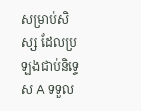សម្រាប់សិស្ស ដែលប្រឡងជាប់និទ្ទេស A ទទួល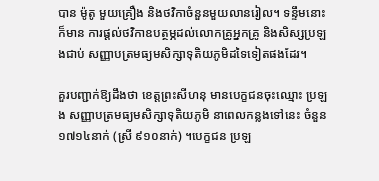បាន ម៉ូតូ មួយគ្រឿង និងថវិកាចំនួនមួយលានរៀល។ ទន្ទឹមនោះ ក៏មាន ការផ្ដល់ថវិកាឧបត្ថម្ភដល់លោកគ្រូអ្នកគ្រូ និងសិស្សប្រឡងជាប់ សញ្ញាបត្រមធ្យមសិក្សាទុតិយភូមិដទៃទៀតផងដែរ។

គួរបញ្ជាក់ឱ្យដឹងថា ខេត្តព្រះសីហនុ មានបេក្ខជនចុះឈ្មោះ ប្រឡង សញ្ញាបត្រមធ្យមសិក្សាទុតិយភូមិ នាពេលកន្លងទៅនេះ ចំនួន ១៧១៤នាក់ (ស្រី ៩១០នាក់) ។បេក្ខជន ប្រឡ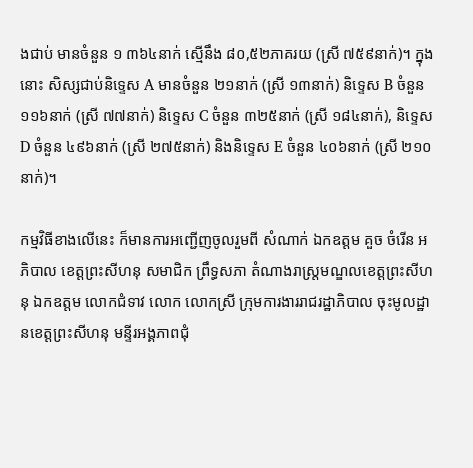ងជាប់ មានចំនួន ១ ៣៦៤នាក់ ស្មើនឹង ៨០,៥២ភាគរយ (ស្រី ៧៥៩នាក់)។ ក្នុងនោះ សិស្សជាប់និទ្ទេស A មានចំនួន ២១នាក់ (ស្រី ១៣នាក់) និទ្ទេស B ចំនួន ១១៦នាក់ (ស្រី ៧៧នាក់) និទ្ទេស C ចំនួន ៣២៥នាក់ (ស្រី ១៨៤នាក់), និទ្ទេស D ចំនួន ៤៩៦នាក់ (ស្រី ២៧៥នាក់) និងនិទ្ទេស E ចំនួន ៤០៦នាក់ (ស្រី ២១០នាក់)។

កម្មវិធីខាងលើនេះ ក៏មានការអញ្ជើញចូលរួមពី សំណាក់ ឯកឧត្តម គួច ចំរើន អភិបាល ខេត្តព្រះសីហនុ សមាជិក ព្រឹទ្ធសភា តំណាងរាស្រ្តមណ្ឌលខេត្តព្រះសីហនុ ឯកឧត្តម លោកជំទាវ លោក លោកស្រី ក្រុមការងាររាជរដ្ឋាភិបាល ចុះមូលដ្ឋានខេត្តព្រះសីហនុ មន្ទីរអង្គភាពជុំ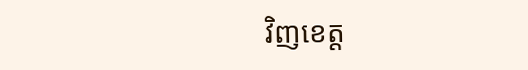វិញខេត្ត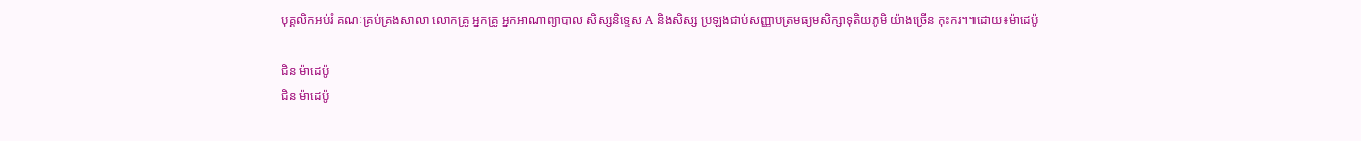បុគ្គលិកអប់រំ គណៈគ្រប់គ្រងសាលា លោកគ្រូ អ្នកគ្រូ អ្នកអាណាព្យាបាល សិស្សនិទ្ទេស A និងសិស្ស ប្រឡងជាប់សញ្ញាបត្រមធ្យមសិក្សាទុតិយភូមិ យ៉ាងច្រើន កុះករ។៕ដោយ៖ម៉ាដេប៉ូ

ជិន ម៉ាដេប៉ូ
ជិន ម៉ាដេប៉ូ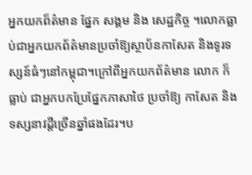អ្នកយកព៏ត៌មាន ផ្នែក សង្គម និង សេដ្ឋកិច្ច ។លោកធ្លាប់ជាអ្នកយកព័ត៌មានប្រចាំឱ្យស្ថាប័នកាសែត និងទូរទស្សន៍ធំៗនៅកម្ពុជា។ក្រៅពីអ្នកយកព័ត៌មាន លោក ក៏ធ្លាប់ ជាអ្នកបកប្រែផ្នែកភាសាថៃ ប្រចាំឱ្យ កាសែត និងទស្សនាវដ្តីច្រើនឆ្នាំផងដែរ។ប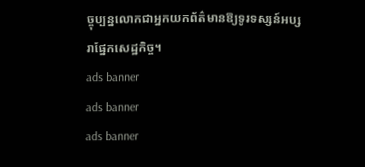ច្ចុប្បន្នលោកជាអ្នកយកព័ត៌មានឱ្យទូរទស្សន៍អប្សរាផ្នែកសេដ្ឋកិច្ច។
ads banner
ads banner
ads banner